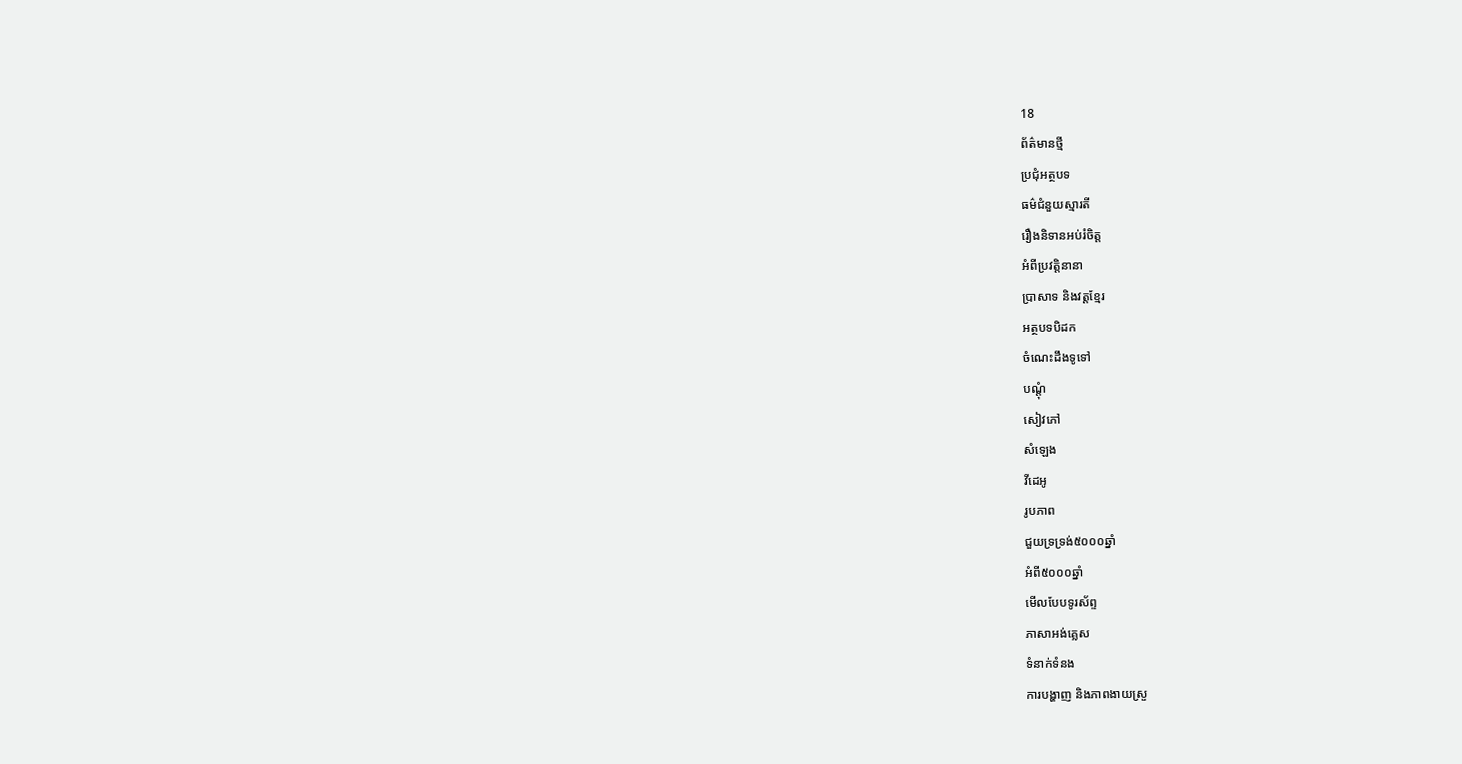18
ព័ត៌មានថ្មី
ប្រជុំអត្ថបទ
ធម៌ជំនួយស្មារតី
រឿងនិទានអប់រំចិត្ត
អំពីប្រវត្តិនានា
ប្រាសាទ និងវត្តខ្មែរ
អត្ថបទបិដក
ចំណេះដឹងទូទៅ
បណ្តុំ
សៀវភៅ
សំឡេង
វីដេអូ
រូបភាព
ជួយទ្រទ្រង់៥០០០ឆ្នាំ
អំពី៥០០០ឆ្នាំ
មើលបែបទូរស័ព្ទ
ភាសាអង់គ្លេស
ទំនាក់ទំនង
ការបង្ហាញ និងភាពងាយស្រួ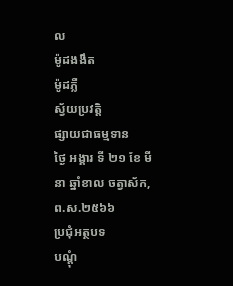ល
ម៉ូដងងឹត
ម៉ូដភ្លឺ
ស្វ័យប្រវត្តិ
ផ្សាយជាធម្មទាន
ថ្ងៃ អង្គារ ទី ២១ ខែ មីនា ឆ្នាំខាល ចត្វាស័ក, ព.ស.២៥៦៦
ប្រជុំអត្ថបទ
បណ្តុំ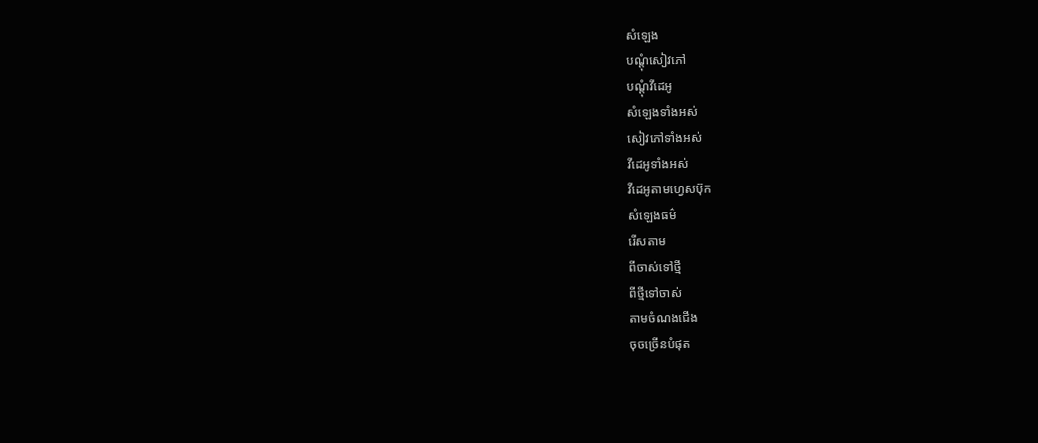សំឡេង
បណ្តុំសៀវភៅ
បណ្តុំវីដេអូ
សំឡេងទាំងអស់
សៀវភៅទាំងអស់
វីដេអូទាំងអស់
វីដេអូតាមហ្វេសប៊ុក
សំឡេងធម៌
រើសតាម
ពីចាស់ទៅថ្មី
ពីថ្មីទៅចាស់
តាមចំណងជើង
ចុចច្រើនបំផុត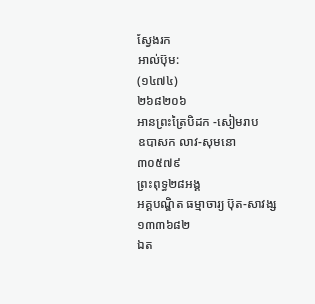ស្វែងរក
អាល់ប៊ុម:
(១៤៧៤)
២៦៨២០៦
អានព្រះត្រៃបិដក -សៀមរាប
ឧបាសក លាវ-សុមនោ
៣០៥៧៩
ព្រះពុទ្ធ២៨អង្គ
អគ្គបណ្ឌិត ធម្មាចារ្យ ប៊ុត-សាវង្ស
១៣៣៦៨២
ឯត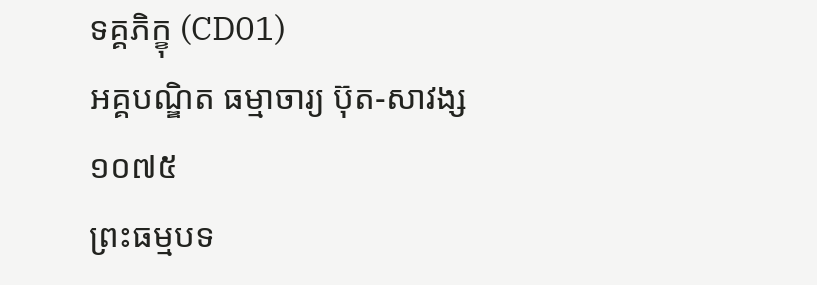ទគ្គភិក្ខុ (CD01)
អគ្គបណ្ឌិត ធម្មាចារ្យ ប៊ុត-សាវង្ស
១០៧៥
ព្រះធម្មបទ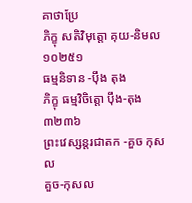គាថាប្រែ
ភិក្ខុ សតិវិមុត្តោ គុយ-និមល
១០២៥១
ធម្មនិទាន -ប៉ឹង តុង
ភិក្ខុ ធម្មវិចិត្តោ ប៉ឹង-តុង
៣២៣៦
ព្រះវេស្សន្តរជាតក -គួច កុសល
គួច-កុសល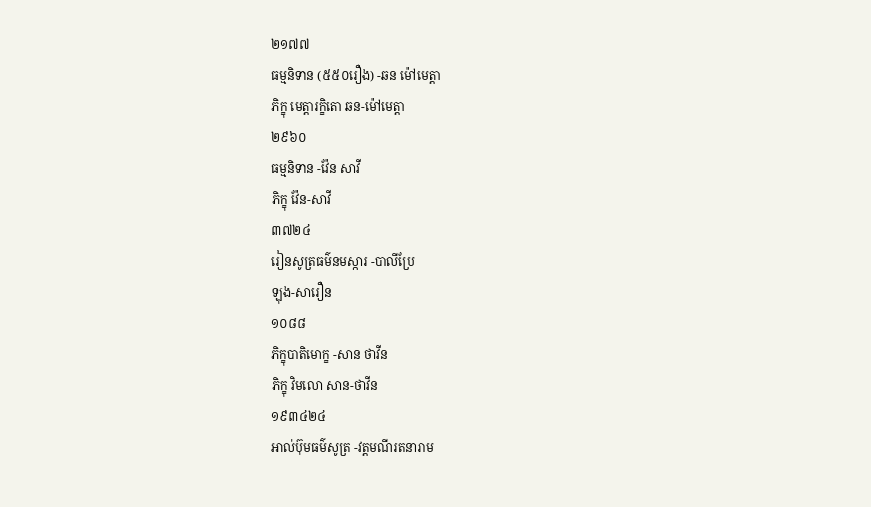២១៧៧
ធម្មនិទាន (៥៥០រឿង) -ឆន ម៉ៅមេត្តា
ភិក្ខុ មេត្តារក្ខិតោ ឆន-ម៉ៅមេត្តា
២៩៦០
ធម្មនិទាន -វ៉ែន សាវី
ភិក្ខុ វ៉ែន-សាវី
៣៧២៤
រៀនសូត្រធម៌នមស្ការ -បាលីប្រែ
ឡុង-សារឿន
១០៨៨
ភិក្ខុបាតិមោក្ខ -សាន ថាវីន
ភិក្ខុ វិមលោ សាន-ថាវីន
១៩៣៤២៤
អាល់ប៊ុមធម៌សូត្រ -វត្តមណីរតនារាម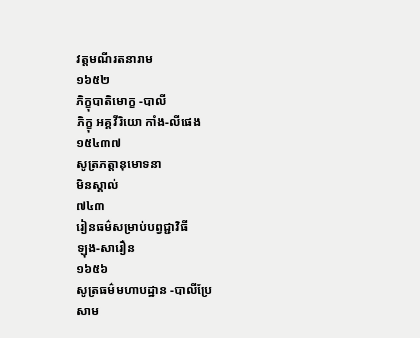វត្តមណីរតនារាម
១៦៥២
ភិក្ខុបាតិមោក្ខ -បាលី
ភិក្ខុ អគ្គវីរិយោ កាំង-លីផេង
១៥៤៣៧
សូត្រភត្តានុមោទនា
មិនស្គាល់
៧៤៣
រៀនធម៌សម្រាប់បព្វជ្ជាវិធី
ឡុង-សារឿន
១៦៥៦
សូត្រធម៌មហាបដ្ឋាន -បាលីប្រែ
សាម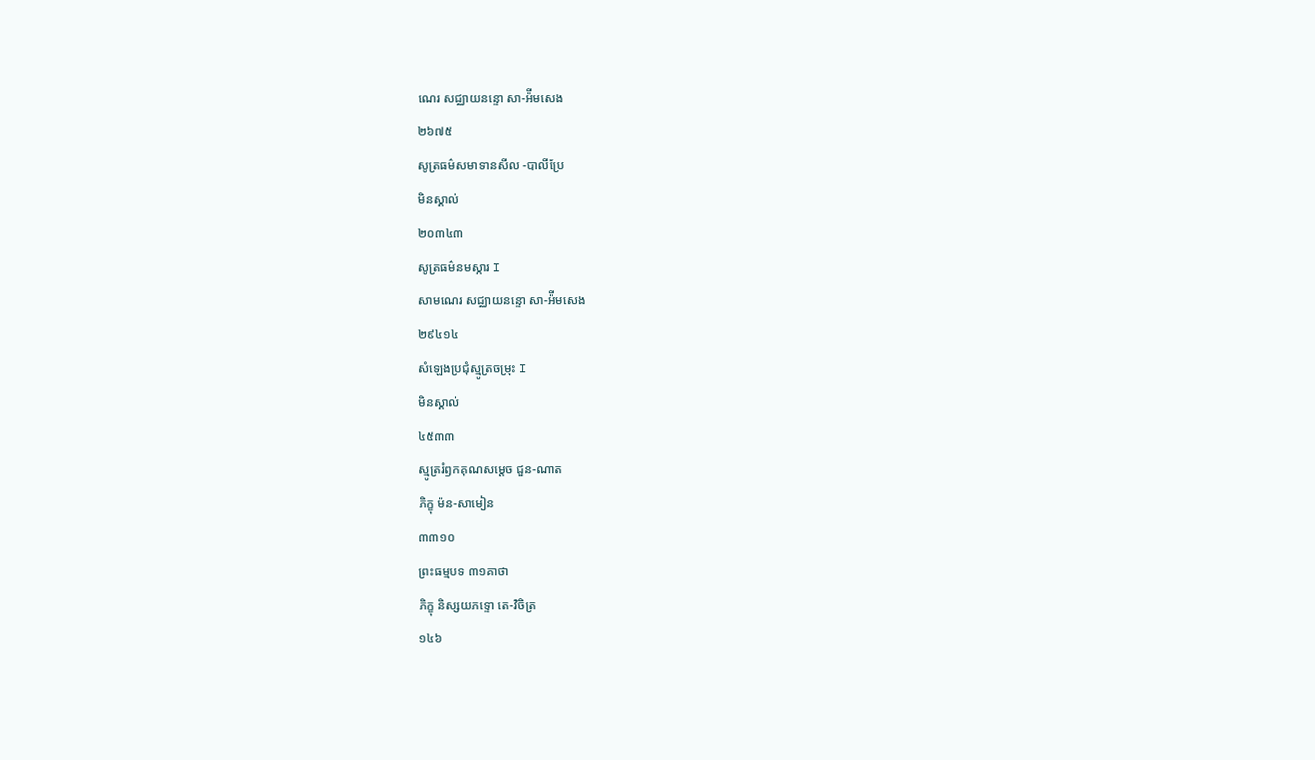ណេរ សជ្ឈាយនន្ទោ សា-អ៉ីមសេង
២៦៧៥
សូត្រធម៌សមាទានសីល -បាលីប្រែ
មិនស្គាល់
២០៣៤៣
សូត្រធម៌នមស្ការ I
សាមណេរ សជ្ឈាយនន្ទោ សា-អ៉ីមសេង
២៩៤១៤
សំឡេងប្រជុំស្មូត្រចម្រុះ I
មិនស្គាល់
៤៥៣៣
ស្មូត្ររំឭកគុណសម្តេច ជួន-ណាត
ភិក្ខុ ម៉ន-សាមៀន
៣៣១០
ព្រះធម្មបទ ៣១គាថា
ភិក្ខុ និស្សយភទ្ទោ តេ-វិចិត្រ
១៤៦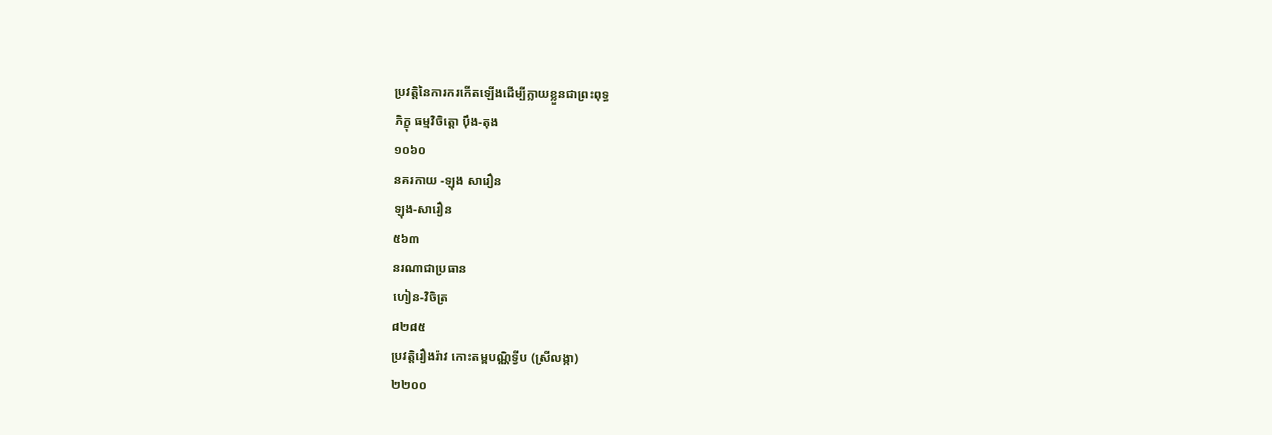ប្រវត្តិនៃការករកើតឡើងដើម្បីក្លាយខ្លួនជាព្រះពុទ្ធ
ភិក្ខុ ធម្មវិចិត្តោ ប៉ឹង-តុង
១០៦០
នគរកាយ -ឡុង សារឿន
ឡុង-សារឿន
៥៦៣
នរណាជាប្រធាន
ហៀន-វិចិត្រ
៨២៨៥
ប្រវត្តិរឿងរ៉ាវ កោះតម្ពបណ្ណិទ្វីប (ស្រីលង្កា)
២២០០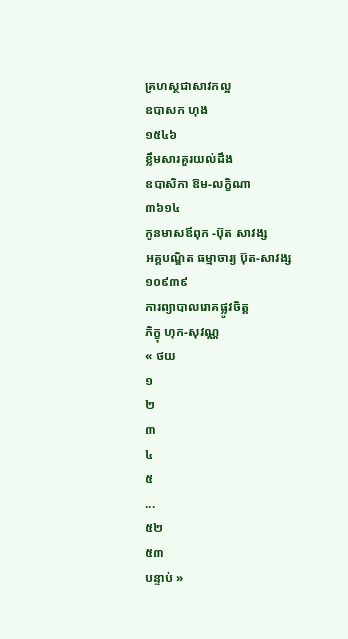គ្រហស្ថជាសាវកល្អ
ឧបាសក ហុង
១៥៤៦
ខ្លឹមសារគួរយល់ដឹង
ឧបាសិកា ឱម-លក្ខិណា
៣៦១៤
កូនមាសឪពុក -ប៊ុត សាវង្ស
អគ្គបណ្ឌិត ធម្មាចារ្យ ប៊ុត-សាវង្ស
១០៩៣៩
ការព្យាបាលរោគផ្លូវចិត្ត
ភិក្ខុ ហុក-សុវណ្ណ
« ថយ
១
២
៣
៤
៥
...
៥២
៥៣
បន្ទាប់ »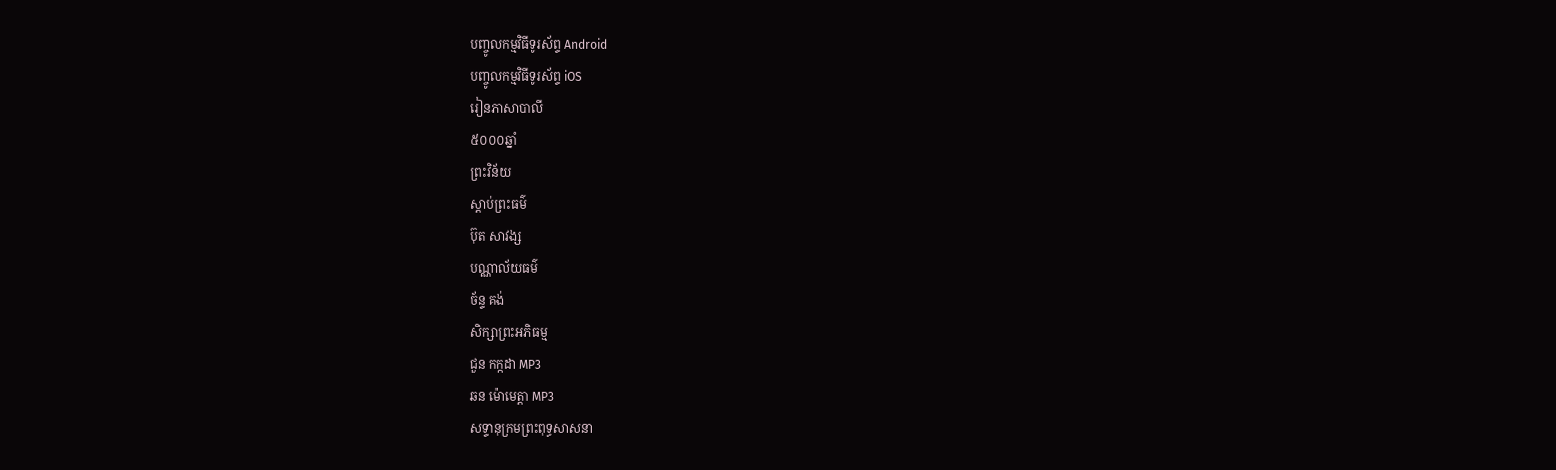បញ្ចូលកម្មវិធីទូរស័ព្ទ Android
បញ្ចូលកម្មវិធីទូរស័ព្ទ iOS
រៀនភាសាបាលី
៥០០០ឆ្នាំ
ព្រះវិន័យ
ស្តាប់ព្រះធម៌
ប៊ុត សាវង្ស
បណ្ណាល័យធម៌
ច័ន្ទ គង់
សិក្សាព្រះអភិធម្ម
ជួន កក្កដា MP3
ឆន ម៉ោមេត្តា MP3
សទ្ទានុក្រមព្រះពុទ្ធសាសនា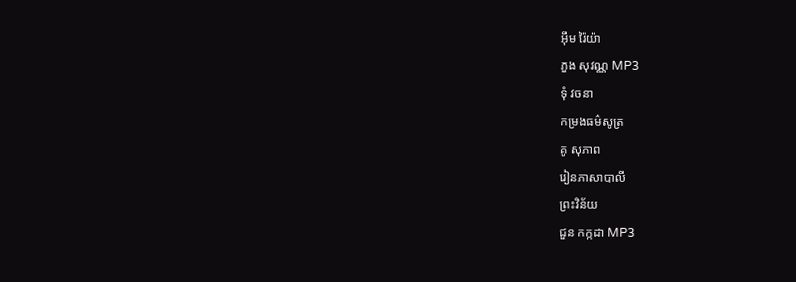អ៊ឹម រ៉ៃយ៉ា
ភួង សុវណ្ណ MP3
ទុំ វចនា
កម្រងធម៌សូត្រ
គូ សុភាព
រៀនភាសាបាលី
ព្រះវិន័យ
ជួន កក្កដា MP3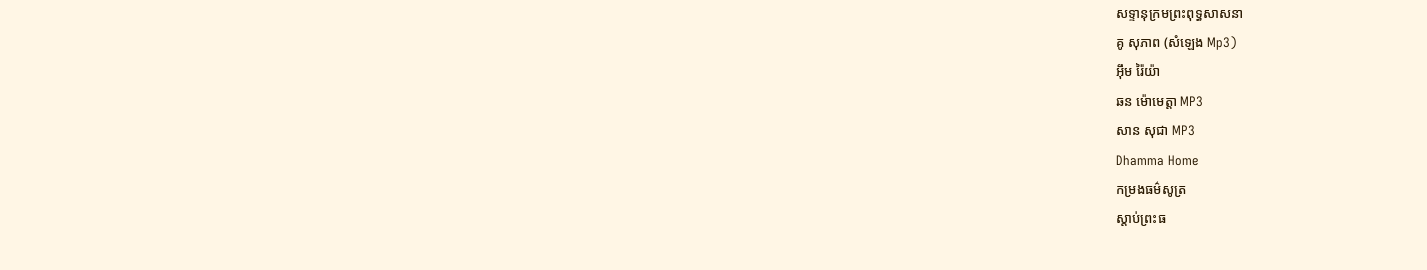សទ្ទានុក្រមព្រះពុទ្ធសាសនា
គូ សុភាព (សំឡេង Mp3)
អ៊ឹម រ៉ៃយ៉ា
ឆន ម៉ោមេត្តា MP3
សាន សុជា MP3
Dhamma Home
កម្រងធម៌សូត្រ
ស្តាប់ព្រះធ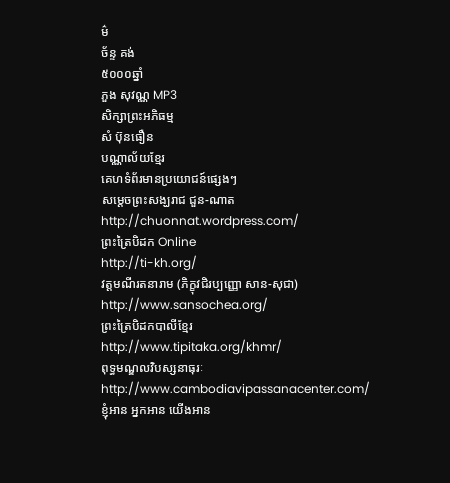ម៌
ច័ន្ទ គង់
៥០០០ឆ្នាំ
ភួង សុវណ្ណ MP3
សិក្សាព្រះអភិធម្ម
សំ ប៊ុនធឿន
បណ្ណាល័យខ្មែរ
គេហទំព័រមានប្រយោជន៍ផ្សេងៗ
សម្តេចព្រះសង្ឃរាជ ជួន-ណាត
http://chuonnat.wordpress.com/
ព្រះត្រៃបិដក Online
http://ti-kh.org/
វត្តមណីរតនារាម (ភិក្ខុវជិរប្បញ្ញោ សាន-សុជា)
http://www.sansochea.org/
ព្រះត្រៃបិដកបាលីខ្មែរ
http://www.tipitaka.org/khmr/
ពុទ្ធមណ្ឌលវិបស្សនាធុរៈ
http://www.cambodiavipassanacenter.com/
ខ្ញុំអាន អ្នកអាន យើងអាន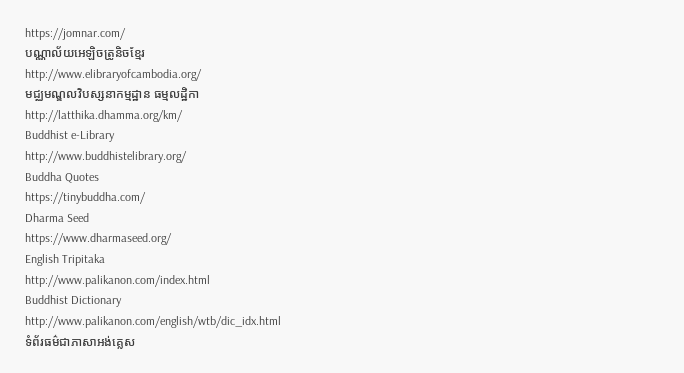https://jomnar.com/
បណ្ណាល័យអេឡិចត្រូនិចខ្មែរ
http://www.elibraryofcambodia.org/
មជ្ឈមណ្ឌលវិបស្សនាកម្មដ្ឋាន ធម្មលដ្ឋិកា
http://latthika.dhamma.org/km/
Buddhist e-Library
http://www.buddhistelibrary.org/
Buddha Quotes
https://tinybuddha.com/
Dharma Seed
https://www.dharmaseed.org/
English Tripitaka
http://www.palikanon.com/index.html
Buddhist Dictionary
http://www.palikanon.com/english/wtb/dic_idx.html
ទំព័រធម៌ជាភាសាអង់គ្លេស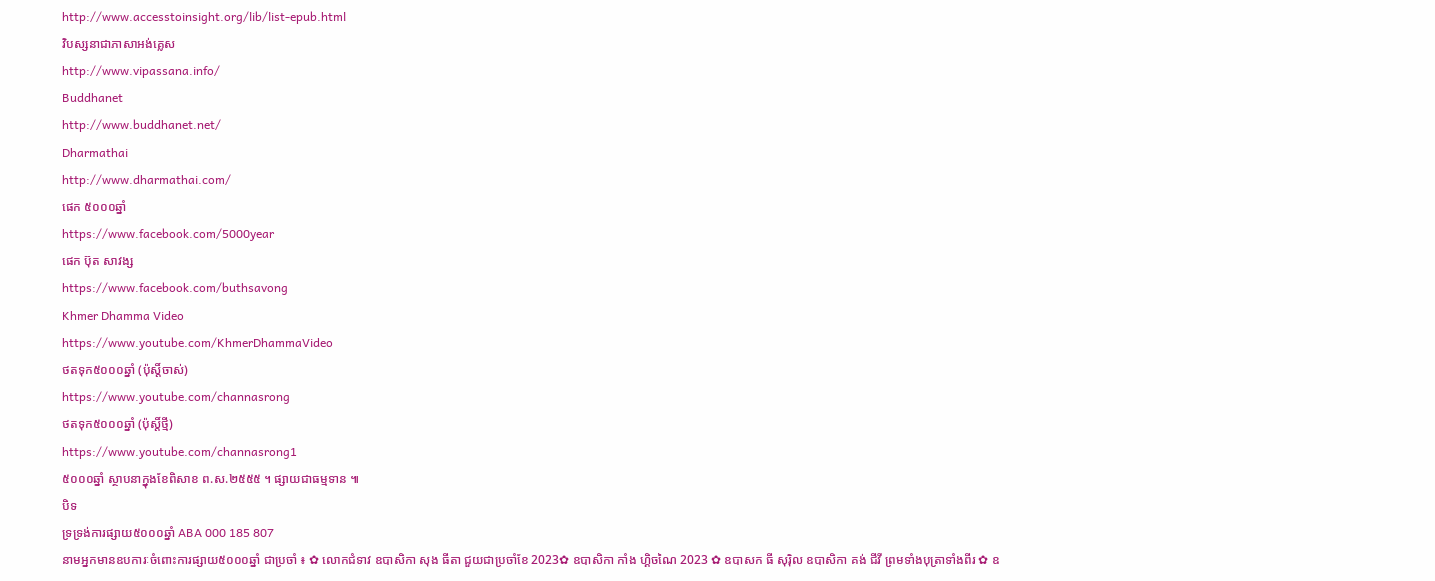http://www.accesstoinsight.org/lib/list-epub.html
វិបស្សនាជាភាសាអង់គ្លេស
http://www.vipassana.info/
Buddhanet
http://www.buddhanet.net/
Dharmathai
http://www.dharmathai.com/
ផេក ៥០០០ឆ្នាំ
https://www.facebook.com/5000year
ផេក ប៊ុត សាវង្ស
https://www.facebook.com/buthsavong
Khmer Dhamma Video
https://www.youtube.com/KhmerDhammaVideo
ថតទុក៥០០០ឆ្នាំ (ប៉ុស្តិ៍ចាស់)
https://www.youtube.com/channasrong
ថតទុក៥០០០ឆ្នាំ (ប៉ុស្តិ៍ថ្មី)
https://www.youtube.com/channasrong1
៥០០០ឆ្នាំ ស្ថាបនាក្នុងខែពិសាខ ព.ស.២៥៥៥ ។ ផ្សាយជាធម្មទាន ៕
បិទ
ទ្រទ្រង់ការផ្សាយ៥០០០ឆ្នាំ ABA 000 185 807
នាមអ្នកមានឧបការៈចំពោះការផ្សាយ៥០០០ឆ្នាំ ជាប្រចាំ ៖ ✿ លោកជំទាវ ឧបាសិកា សុង ធីតា ជួយជាប្រចាំខែ 2023✿ ឧបាសិកា កាំង ហ្គិចណៃ 2023 ✿ ឧបាសក ធី សុរ៉ិល ឧបាសិកា គង់ ជីវី ព្រមទាំងបុត្រាទាំងពីរ ✿ ឧ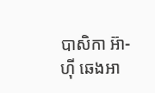បាសិកា អ៊ា-ហុី ឆេងអា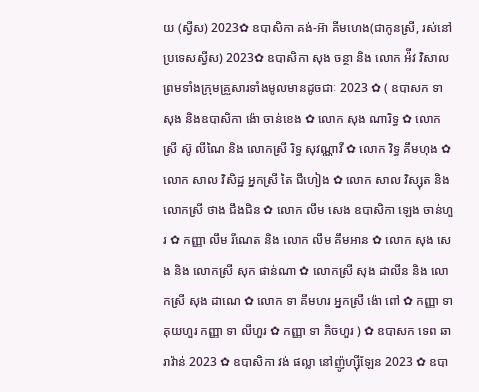យ (ស្វីស) 2023✿ ឧបាសិកា គង់-អ៊ា គីមហេង(ជាកូនស្រី, រស់នៅប្រទេសស្វីស) 2023✿ ឧបាសិកា សុង ចន្ថា និង លោក អ៉ីវ វិសាល ព្រមទាំងក្រុមគ្រួសារទាំងមូលមានដូចជាៈ 2023 ✿ ( ឧបាសក ទា សុង និងឧបាសិកា ង៉ោ ចាន់ខេង ✿ លោក សុង ណារិទ្ធ ✿ លោកស្រី ស៊ូ លីណៃ និង លោកស្រី រិទ្ធ សុវណ្ណាវី ✿ លោក វិទ្ធ គឹមហុង ✿ លោក សាល វិសិដ្ឋ អ្នកស្រី តៃ ជឹហៀង ✿ លោក សាល វិស្សុត និង លោកស្រី ថាង ជឹងជិន ✿ លោក លឹម សេង ឧបាសិកា ឡេង ចាន់ហួរ ✿ កញ្ញា លឹម រីណេត និង លោក លឹម គឹមអាន ✿ លោក សុង សេង និង លោកស្រី សុក ផាន់ណា ✿ លោកស្រី សុង ដាលីន និង លោកស្រី សុង ដាណេ ✿ លោក ទា គីមហរ អ្នកស្រី ង៉ោ ពៅ ✿ កញ្ញា ទា គុយហួរ កញ្ញា ទា លីហួរ ✿ កញ្ញា ទា ភិចហួរ ) ✿ ឧបាសក ទេព ឆារាវ៉ាន់ 2023 ✿ ឧបាសិកា វង់ ផល្លា នៅញ៉ូហ្ស៊ីឡែន 2023 ✿ ឧបា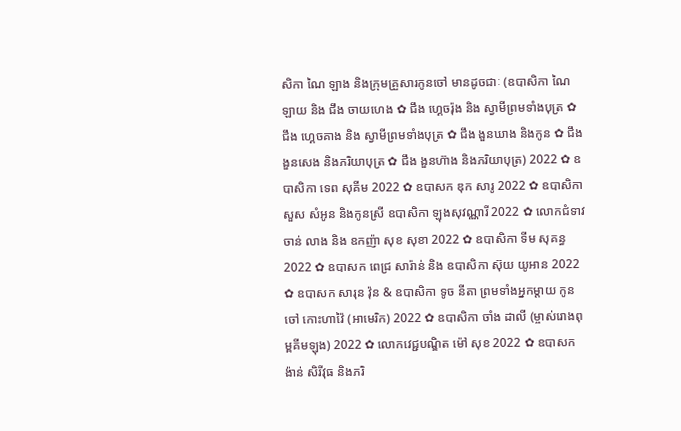សិកា ណៃ ឡាង និងក្រុមគ្រួសារកូនចៅ មានដូចជាៈ (ឧបាសិកា ណៃ ឡាយ និង ជឹង ចាយហេង ✿ ជឹង ហ្គេចរ៉ុង និង ស្វាមីព្រមទាំងបុត្រ ✿ ជឹង ហ្គេចគាង និង ស្វាមីព្រមទាំងបុត្រ ✿ ជឹង ងួនឃាង និងកូន ✿ ជឹង ងួនសេង និងភរិយាបុត្រ ✿ ជឹង ងួនហ៊ាង និងភរិយាបុត្រ) 2022 ✿ ឧបាសិកា ទេព សុគីម 2022 ✿ ឧបាសក ឌុក សារូ 2022 ✿ ឧបាសិកា សួស សំអូន និងកូនស្រី ឧបាសិកា ឡុងសុវណ្ណារី 2022 ✿ លោកជំទាវ ចាន់ លាង និង ឧកញ៉ា សុខ សុខា 2022 ✿ ឧបាសិកា ទីម សុគន្ធ 2022 ✿ ឧបាសក ពេជ្រ សារ៉ាន់ និង ឧបាសិកា ស៊ុយ យូអាន 2022 ✿ ឧបាសក សារុន វ៉ុន & ឧបាសិកា ទូច នីតា ព្រមទាំងអ្នកម្តាយ កូនចៅ កោះហាវ៉ៃ (អាមេរិក) 2022 ✿ ឧបាសិកា ចាំង ដាលី (ម្ចាស់រោងពុម្ពគីមឡុង) 2022 ✿ លោកវេជ្ជបណ្ឌិត ម៉ៅ សុខ 2022 ✿ ឧបាសក ង៉ាន់ សិរីវុធ និងភរិ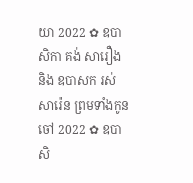យា 2022 ✿ ឧបាសិកា គង់ សារឿង និង ឧបាសក រស់ សារ៉េន ព្រមទាំងកូនចៅ 2022 ✿ ឧបាសិ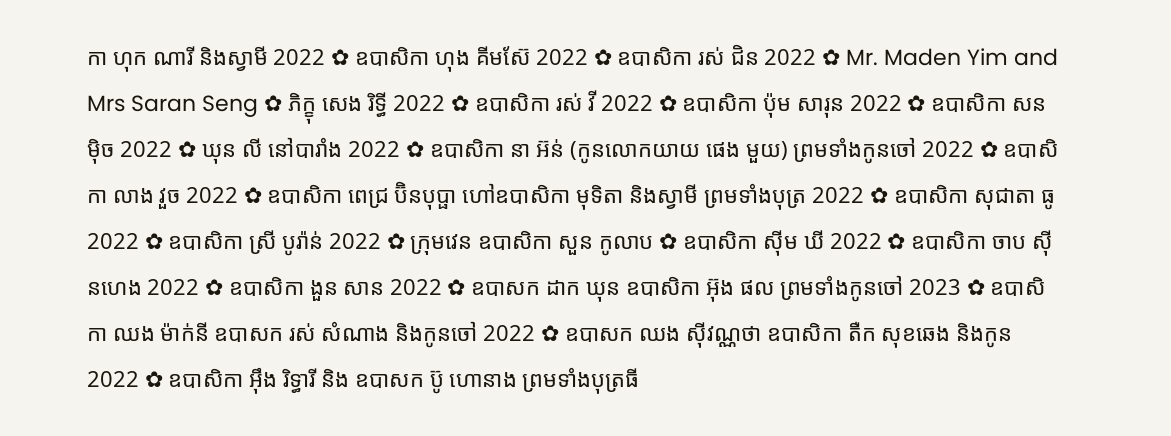កា ហុក ណារី និងស្វាមី 2022 ✿ ឧបាសិកា ហុង គីមស៊ែ 2022 ✿ ឧបាសិកា រស់ ជិន 2022 ✿ Mr. Maden Yim and Mrs Saran Seng ✿ ភិក្ខុ សេង រិទ្ធី 2022 ✿ ឧបាសិកា រស់ វី 2022 ✿ ឧបាសិកា ប៉ុម សារុន 2022 ✿ ឧបាសិកា សន ម៉ិច 2022 ✿ ឃុន លី នៅបារាំង 2022 ✿ ឧបាសិកា នា អ៊ន់ (កូនលោកយាយ ផេង មួយ) ព្រមទាំងកូនចៅ 2022 ✿ ឧបាសិកា លាង វួច 2022 ✿ ឧបាសិកា ពេជ្រ ប៊ិនបុប្ផា ហៅឧបាសិកា មុទិតា និងស្វាមី ព្រមទាំងបុត្រ 2022 ✿ ឧបាសិកា សុជាតា ធូ 2022 ✿ ឧបាសិកា ស្រី បូរ៉ាន់ 2022 ✿ ក្រុមវេន ឧបាសិកា សួន កូលាប ✿ ឧបាសិកា ស៊ីម ឃី 2022 ✿ ឧបាសិកា ចាប ស៊ីនហេង 2022 ✿ ឧបាសិកា ងួន សាន 2022 ✿ ឧបាសក ដាក ឃុន ឧបាសិកា អ៊ុង ផល ព្រមទាំងកូនចៅ 2023 ✿ ឧបាសិកា ឈង ម៉ាក់នី ឧបាសក រស់ សំណាង និងកូនចៅ 2022 ✿ ឧបាសក ឈង សុីវណ្ណថា ឧបាសិកា តឺក សុខឆេង និងកូន 2022 ✿ ឧបាសិកា អុឹង រិទ្ធារី និង ឧបាសក ប៊ូ ហោនាង ព្រមទាំងបុត្រធី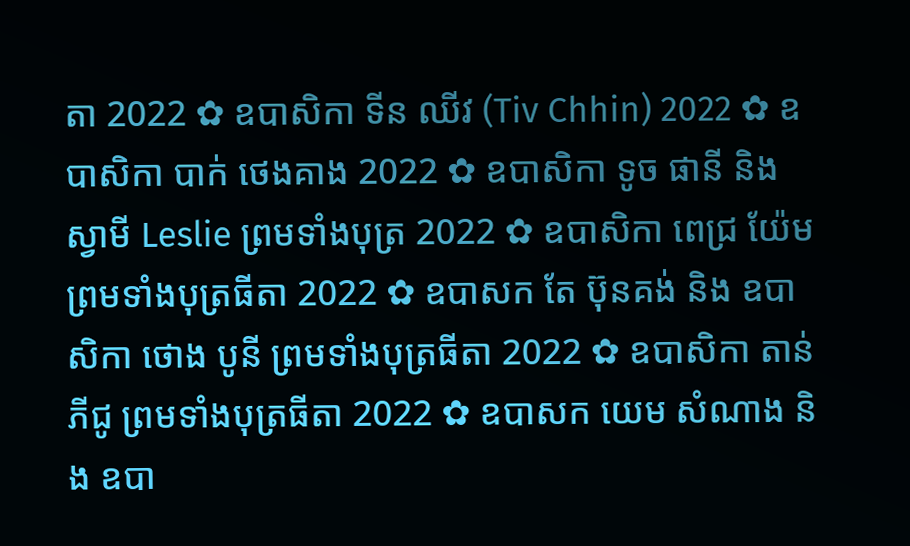តា 2022 ✿ ឧបាសិកា ទីន ឈីវ (Tiv Chhin) 2022 ✿ ឧបាសិកា បាក់ ថេងគាង 2022 ✿ ឧបាសិកា ទូច ផានី និង ស្វាមី Leslie ព្រមទាំងបុត្រ 2022 ✿ ឧបាសិកា ពេជ្រ យ៉ែម ព្រមទាំងបុត្រធីតា 2022 ✿ ឧបាសក តែ ប៊ុនគង់ និង ឧបាសិកា ថោង បូនី ព្រមទាំងបុត្រធីតា 2022 ✿ ឧបាសិកា តាន់ ភីជូ ព្រមទាំងបុត្រធីតា 2022 ✿ ឧបាសក យេម សំណាង និង ឧបា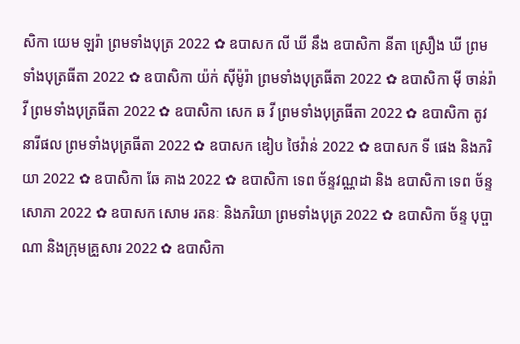សិកា យេម ឡរ៉ា ព្រមទាំងបុត្រ 2022 ✿ ឧបាសក លី ឃី នឹង ឧបាសិកា នីតា ស្រឿង ឃី ព្រមទាំងបុត្រធីតា 2022 ✿ ឧបាសិកា យ៉ក់ សុីម៉ូរ៉ា ព្រមទាំងបុត្រធីតា 2022 ✿ ឧបាសិកា មុី ចាន់រ៉ាវី ព្រមទាំងបុត្រធីតា 2022 ✿ ឧបាសិកា សេក ឆ វី ព្រមទាំងបុត្រធីតា 2022 ✿ ឧបាសិកា តូវ នារីផល ព្រមទាំងបុត្រធីតា 2022 ✿ ឧបាសក ឌៀប ថៃវ៉ាន់ 2022 ✿ ឧបាសក ទី ផេង និងភរិយា 2022 ✿ ឧបាសិកា ឆែ គាង 2022 ✿ ឧបាសិកា ទេព ច័ន្ទវណ្ណដា និង ឧបាសិកា ទេព ច័ន្ទសោភា 2022 ✿ ឧបាសក សោម រតនៈ និងភរិយា ព្រមទាំងបុត្រ 2022 ✿ ឧបាសិកា ច័ន្ទ បុប្ផាណា និងក្រុមគ្រួសារ 2022 ✿ ឧបាសិកា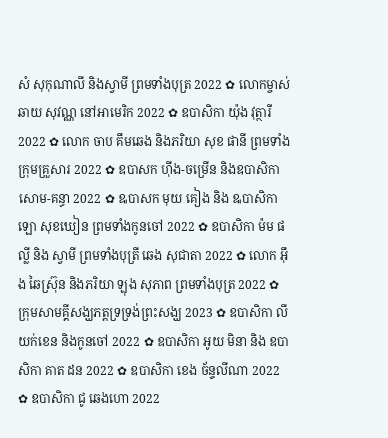សំ សុកុណាលី និងស្វាមី ព្រមទាំងបុត្រ 2022 ✿ លោកម្ចាស់ ឆាយ សុវណ្ណ នៅអាមេរិក 2022 ✿ ឧបាសិកា យ៉ុង វុត្ថារី 2022 ✿ លោក ចាប គឹមឆេង និងភរិយា សុខ ផានី ព្រមទាំងក្រុមគ្រួសារ 2022 ✿ ឧបាសក ហ៊ីង-ចម្រើន និងឧបាសិកា សោម-គន្ធា 2022 ✿ ឩបាសក មុយ គៀង និង ឩបាសិកា ឡោ សុខឃៀន ព្រមទាំងកូនចៅ 2022 ✿ ឧបាសិកា ម៉ម ផល្លី និង ស្វាមី ព្រមទាំងបុត្រី ឆេង សុជាតា 2022 ✿ លោក អ៊ឹង ឆៃស្រ៊ុន និងភរិយា ឡុង សុភាព ព្រមទាំងបុត្រ 2022 ✿ ក្រុមសាមគ្គីសង្ឃភត្តទ្រទ្រង់ព្រះសង្ឃ 2023 ✿ ឧបាសិកា លី យក់ខេន និងកូនចៅ 2022 ✿ ឧបាសិកា អូយ មិនា និង ឧបាសិកា គាត ដន 2022 ✿ ឧបាសិកា ខេង ច័ន្ទលីណា 2022 ✿ ឧបាសិកា ជូ ឆេងហោ 2022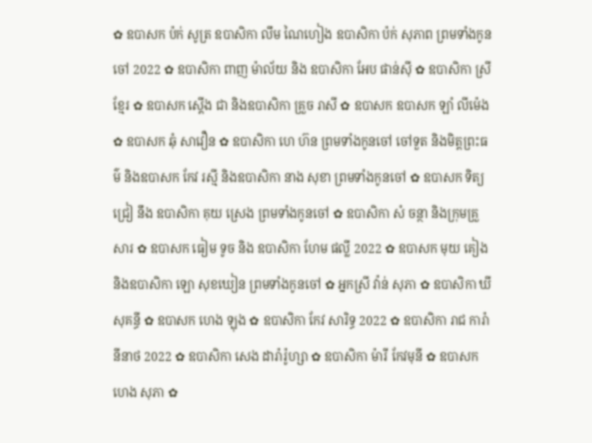✿ ឧបាសក ប៉ក់ សូត្រ ឧបាសិកា លឹម ណៃហៀង ឧបាសិកា ប៉ក់ សុភាព ព្រមទាំងកូនចៅ 2022 ✿ ឧបាសិកា ពាញ ម៉ាល័យ និង ឧបាសិកា អែប ផាន់ស៊ី ✿ ឧបាសិកា ស្រី ខ្មែរ ✿ ឧបាសក ស្តើង ជា និងឧបាសិកា គ្រួច រាសី ✿ ឧបាសក ឧបាសក ឡាំ លីម៉េង ✿ ឧបាសក ឆុំ សាវឿន ✿ ឧបាសិកា ហេ ហ៊ន ព្រមទាំងកូនចៅ ចៅទួត និងមិត្តព្រះធម៌ និងឧបាសក កែវ រស្មី និងឧបាសិកា នាង សុខា ព្រមទាំងកូនចៅ ✿ ឧបាសក ទិត្យ ជ្រៀ នឹង ឧបាសិកា គុយ ស្រេង ព្រមទាំងកូនចៅ ✿ ឧបាសិកា សំ ចន្ថា និងក្រុមគ្រួសារ ✿ ឧបាសក ធៀម ទូច និង ឧបាសិកា ហែម ផល្លី 2022 ✿ ឧបាសក មុយ គៀង និងឧបាសិកា ឡោ សុខឃៀន ព្រមទាំងកូនចៅ ✿ អ្នកស្រី វ៉ាន់ សុភា ✿ ឧបាសិកា ឃី សុគន្ធី ✿ ឧបាសក ហេង ឡុង ✿ ឧបាសិកា កែវ សារិទ្ធ 2022 ✿ ឧបាសិកា រាជ ការ៉ានីនាថ 2022 ✿ ឧបាសិកា សេង ដារ៉ារ៉ូហ្សា ✿ ឧបាសិកា ម៉ារី កែវមុនី ✿ ឧបាសក ហេង សុភា ✿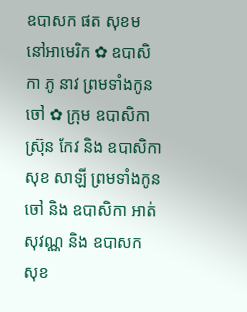ឧបាសក ផត សុខម នៅអាមេរិក ✿ ឧបាសិកា ភូ នាវ ព្រមទាំងកូនចៅ ✿ ក្រុម ឧបាសិកា ស្រ៊ុន កែវ និង ឧបាសិកា សុខ សាឡី ព្រមទាំងកូនចៅ និង ឧបាសិកា អាត់ សុវណ្ណ និង ឧបាសក សុខ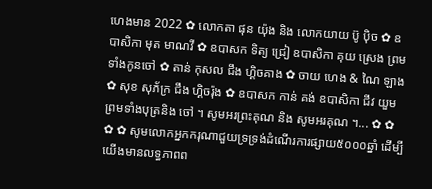ហេងមាន 2022 ✿ លោកតា ផុន យ៉ុង និង លោកយាយ ប៊ូ ប៉ិច ✿ ឧបាសិកា មុត មាណវី ✿ ឧបាសក ទិត្យ ជ្រៀ ឧបាសិកា គុយ ស្រេង ព្រមទាំងកូនចៅ ✿ តាន់ កុសល ជឹង ហ្គិចគាង ✿ ចាយ ហេង & ណៃ ឡាង ✿ សុខ សុភ័ក្រ ជឹង ហ្គិចរ៉ុង ✿ ឧបាសក កាន់ គង់ ឧបាសិកា ជីវ យួម ព្រមទាំងបុត្រនិង ចៅ ។ សូមអរព្រះគុណ និង សូមអរគុណ ។... ✿ ✿ ✿ ✿ សូមលោកអ្នកករុណាជួយទ្រទ្រង់ដំណើរការផ្សាយ៥០០០ឆ្នាំ ដើម្បីយើងមានលទ្ធភាពព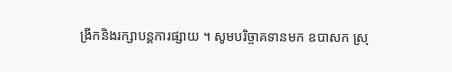ង្រីកនិងរក្សាបន្តការផ្សាយ ។ សូមបរិច្ចាគទានមក ឧបាសក ស្រុ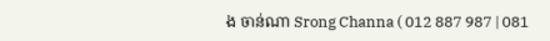ង ចាន់ណា Srong Channa ( 012 887 987 | 081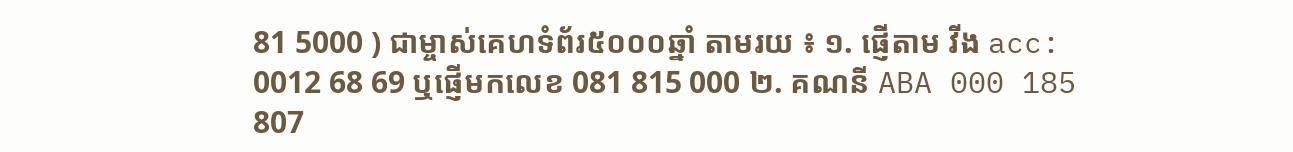81 5000 ) ជាម្ចាស់គេហទំព័រ៥០០០ឆ្នាំ តាមរយ ៖ ១. ផ្ញើតាម វីង acc: 0012 68 69 ឬផ្ញើមកលេខ 081 815 000 ២. គណនី ABA 000 185 807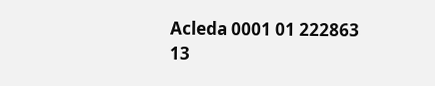Acleda 0001 01 222863 13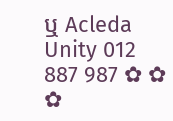ឬ Acleda Unity 012 887 987 ✿ ✿ ✿